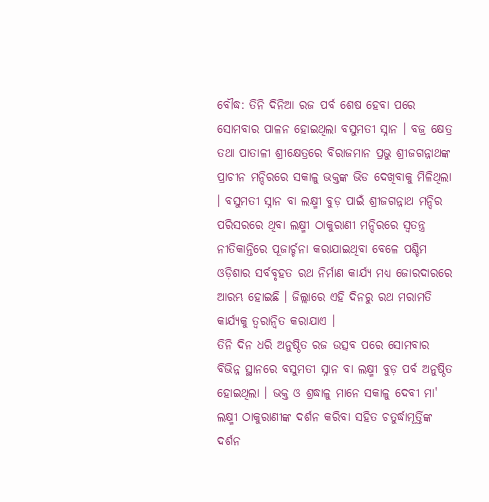ବୌଦ୍ଧ: ତିନି ଦିନିଆ ରଜ ପର୍ବ ଶେଷ ହେବା ପରେ ସୋମବାର ପାଳନ ହୋଇଥିଲା ବସୁମତୀ ସ୍ନାନ । ବଜ୍ର କ୍ଷେତ୍ର ତଥା ପାତାଳୀ ଶ୍ରୀକ୍ଷେତ୍ରରେ ବିରାଜମାନ ପ୍ରଭୁ ଶ୍ରୀଜଗନ୍ନାଥଙ୍କ ପ୍ରାଚୀନ ମନ୍ଦିରରେ ସକାଳୁ ଭକ୍ତଙ୍କ ଭିଡ ଦେଖିବାକୁ ମିଳିଥିଲା । ବସୁମତୀ ସ୍ନାନ ବା ଲକ୍ଷ୍ମୀ ବୁଡ଼ ପାଇଁ ଶ୍ରୀଜଗନ୍ନାଥ ମନ୍ଦିର ପରିସରରେ ଥିବା ଲକ୍ଷ୍ମୀ ଠାକୁରାଣୀ ମନ୍ଦିରରେ ସ୍ବତନ୍ତ୍ର ନୀତିକାନ୍ତିରେ ପୂଜାର୍ଚ୍ଚନା କରାଯାଇଥିବା ବେଳେ ପଶ୍ଚିମ ଓଡ଼ିଶାର ସର୍ବବୃହତ ରଥ ନିର୍ମାଣ କାର୍ଯ୍ୟ ମଧ୍ୟ ଜୋରଦାରରେ ଆରମ୍ଭ ହୋଇଛି । ଜିଲ୍ଲାରେ ଏହି ଦିନରୁ ରଥ ମରାମତି କାର୍ଯ୍ୟକୁ ତ୍ବରାନ୍ବିତ କରାଯାଏ ।
ତିନି ଦିନ ଧରି ଅନୁଷ୍ଠିତ ରଜ ଉତ୍ସବ ପରେ ସୋମବାର ବିଭିନ୍ନ ସ୍ଥାନରେ ବସୁମତୀ ସ୍ନାନ ବା ଲକ୍ଷ୍ମୀ ବୁଡ଼ ପର୍ବ ଅନୁଷ୍ଠିତ ହୋଇଥିଲା । ଭକ୍ତ ଓ ଶ୍ରଦ୍ଧାଳୁ ମାନେ ସକାଳୁ ଦେବୀ ମା' ଲକ୍ଷ୍ମୀ ଠାକୁରାଣୀଙ୍କ ଦର୍ଶନ କରିବା ସହିତ ଚତୁର୍ଦ୍ଧାମୂର୍ତ୍ତିଙ୍କ ଦର୍ଶନ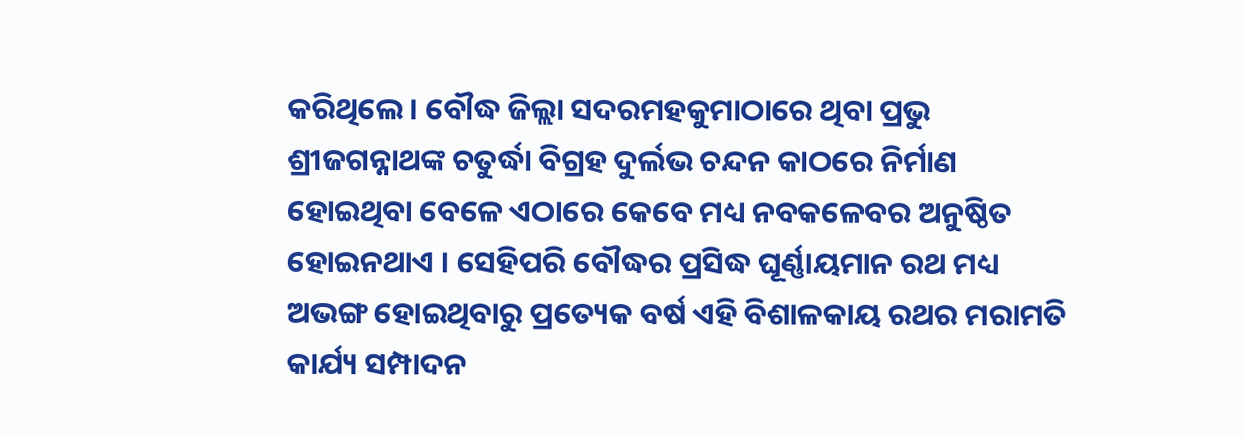କରିଥିଲେ । ବୌଦ୍ଧ ଜିଲ୍ଲା ସଦରମହକୁମାଠାରେ ଥିବା ପ୍ରଭୁ ଶ୍ରୀଜଗନ୍ନାଥଙ୍କ ଚତୁର୍ଦ୍ଧା ବିଗ୍ରହ ଦୁର୍ଲଭ ଚନ୍ଦନ କାଠରେ ନିର୍ମାଣ ହୋଇଥିବା ବେଳେ ଏଠାରେ କେବେ ମଧ୍ୟ ନବକଳେବର ଅନୁଷ୍ଠିତ ହୋଇନଥାଏ । ସେହିପରି ବୌଦ୍ଧର ପ୍ରସିଦ୍ଧ ଘୂର୍ଣ୍ଣାୟମାନ ରଥ ମଧ୍ୟ ଅଭଙ୍ଗ ହୋଇଥିବାରୁ ପ୍ରତ୍ୟେକ ବର୍ଷ ଏହି ବିଶାଳକାୟ ରଥର ମରାମତି କାର୍ଯ୍ୟ ସମ୍ପାଦନ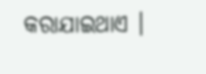କରାଯାଇଥାଏ ।